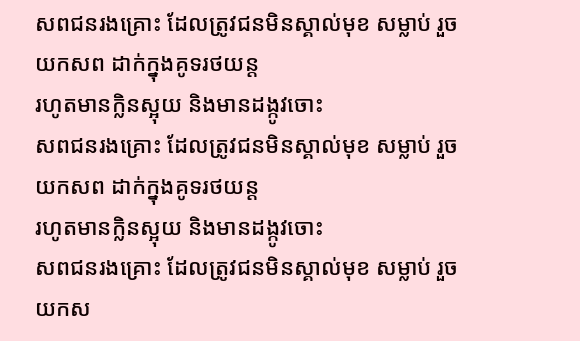សពជនរងគ្រោះ ដែលត្រូវជនមិនស្គាល់មុខ សម្លាប់ រួចយកសព ដាក់ក្នុងគូទរថយន្ត
រហូតមានក្លិនស្អុយ និងមានដង្កូវចោះ
សពជនរងគ្រោះ ដែលត្រូវជនមិនស្គាល់មុខ សម្លាប់ រួចយកសព ដាក់ក្នុងគូទរថយន្ត
រហូតមានក្លិនស្អុយ និងមានដង្កូវចោះ
សពជនរងគ្រោះ ដែលត្រូវជនមិនស្គាល់មុខ សម្លាប់ រួចយកស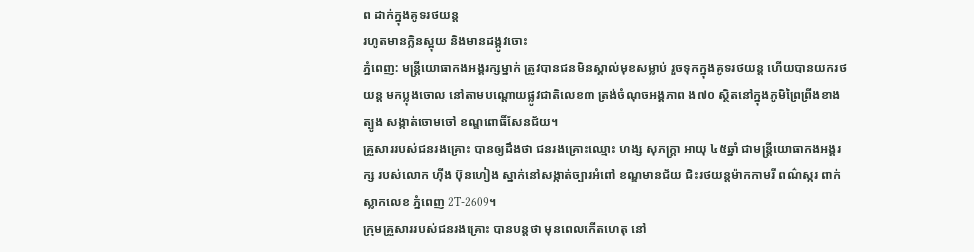ព ដាក់ក្នុងគូទរថយន្ត
រហូតមានក្លិនស្អុយ និងមានដង្កូវចោះ
ភ្នំពេញ: មន្ត្រីយោធាកងអង្គរក្សម្នាក់ ត្រូវបានជនមិនស្គាល់មុខសម្លាប់ រួចទុកក្នុងគូទរថយន្ត ហើយបានយករថយន្ត មកប្លុងចោល នៅតាមបណ្តោយផ្លូវជាតិលេខ៣ ត្រង់ចំណុចអង្គភាព ង៧០ ស្ថិតនៅក្នុងភូមិព្រៃព្រីងខាងត្បូង សង្កាត់ចោមចៅ ខណ្ឌពោធិ៍សែនជ័យ។
គ្រួសាររបស់ជនរងគ្រោះ បានឲ្យដឹងថា ជនរងគ្រោះឈ្មោះ ហង្ស សុភក្ត្រា អាយុ ៤៥ឆ្នាំ ជាមន្ត្រីយោធាកងអង្គរក្ស របស់លោក ហ៊ីង ប៊ុនហៀង ស្នាក់នៅសង្កាត់ច្បារអំពៅ ខណ្ឌមានជ័យ ជិះរថយន្តម៉ាកកាមរី ពណ៌ស្ករ ពាក់ស្លាកលេខ ភ្នំពេញ 2T-2609។
ក្រុមគ្រួសាររបស់ជនរងគ្រោះ បានបន្តថា មុនពេលកើតហេតុ នៅ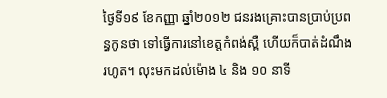ថ្ងៃទី១៩ ខែកញ្ញា ឆ្នាំ២០១២ ជនរងគ្រោះបានប្រាប់ប្រពន្ធកូនថា ទៅធ្វើការនៅខេត្តកំពង់ស្ពឺ ហើយក៏បាត់ដំណឹងរហូត។ លុះមកដល់ម៉ោង ៤ និង ១០ នាទី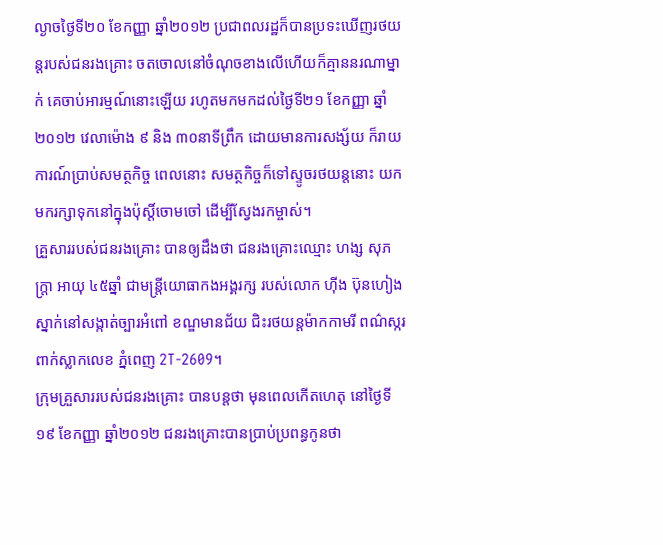ល្ងាចថ្ងៃទី២០ ខែកញ្ញា ឆ្នាំ២០១២ ប្រជាពលរដ្ឋក៏បានប្រទះឃើញរថយន្តរបស់ជនរងគ្រោះ ចតចោលនៅចំណុចខាងលើហើយក៏គ្មាននរណាម្នាក់ គេចាប់អារម្មណ៍នោះឡើយ រហូតមកមកដល់ថ្ងៃទី២១ ខែកញ្ញា ឆ្នាំ២០១២ វេលាម៉ោង ៩ និង ៣០នាទីព្រឹក ដោយមានការសង្ស័យ ក៏រាយការណ៍ប្រាប់សមត្ថកិច្ច ពេលនោះ សមត្ថកិច្ចក៏ទៅស្ទូចរថយន្តនោះ យកមករក្សាទុកនៅក្នុងប៉ុស្តិ៍ចោមចៅ ដើម្បីស្វែងរកម្ចាស់។
គ្រួសាររបស់ជនរងគ្រោះ បានឲ្យដឹងថា ជនរងគ្រោះឈ្មោះ ហង្ស សុភក្ត្រា អាយុ ៤៥ឆ្នាំ ជាមន្ត្រីយោធាកងអង្គរក្ស របស់លោក ហ៊ីង ប៊ុនហៀង ស្នាក់នៅសង្កាត់ច្បារអំពៅ ខណ្ឌមានជ័យ ជិះរថយន្តម៉ាកកាមរី ពណ៌ស្ករ ពាក់ស្លាកលេខ ភ្នំពេញ 2T-2609។
ក្រុមគ្រួសាររបស់ជនរងគ្រោះ បានបន្តថា មុនពេលកើតហេតុ នៅថ្ងៃទី១៩ ខែកញ្ញា ឆ្នាំ២០១២ ជនរងគ្រោះបានប្រាប់ប្រពន្ធកូនថា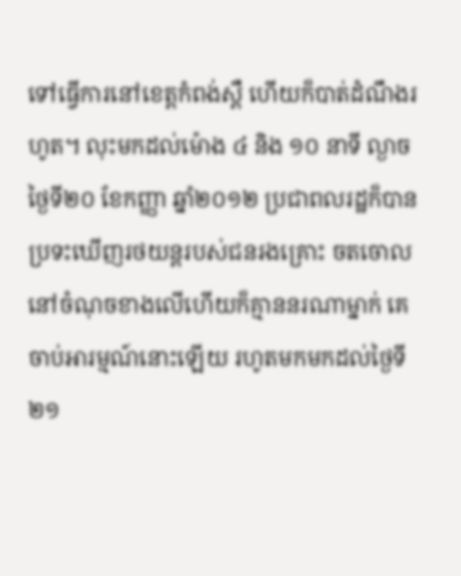ទៅធ្វើការនៅខេត្តកំពង់ស្ពឺ ហើយក៏បាត់ដំណឹងរហូត។ លុះមកដល់ម៉ោង ៤ និង ១០ នាទី ល្ងាចថ្ងៃទី២០ ខែកញ្ញា ឆ្នាំ២០១២ ប្រជាពលរដ្ឋក៏បានប្រទះឃើញរថយន្តរបស់ជនរងគ្រោះ ចតចោលនៅចំណុចខាងលើហើយក៏គ្មាននរណាម្នាក់ គេចាប់អារម្មណ៍នោះឡើយ រហូតមកមកដល់ថ្ងៃទី២១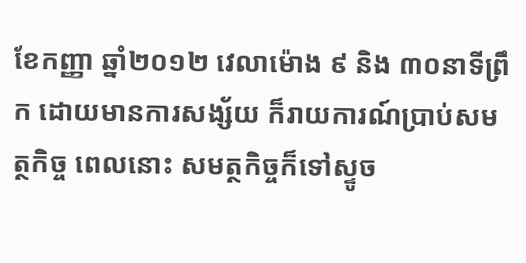ខែកញ្ញា ឆ្នាំ២០១២ វេលាម៉ោង ៩ និង ៣០នាទីព្រឹក ដោយមានការសង្ស័យ ក៏រាយការណ៍ប្រាប់សមត្ថកិច្ច ពេលនោះ សមត្ថកិច្ចក៏ទៅស្ទូច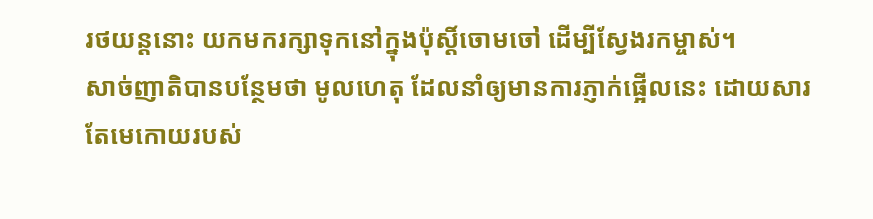រថយន្តនោះ យកមករក្សាទុកនៅក្នុងប៉ុស្តិ៍ចោមចៅ ដើម្បីស្វែងរកម្ចាស់។
សាច់ញាតិបានបន្ថែមថា មូលហេតុ ដែលនាំឲ្យមានការភ្ញាក់ផ្អើលនេះ ដោយសារតែមេកោយរបស់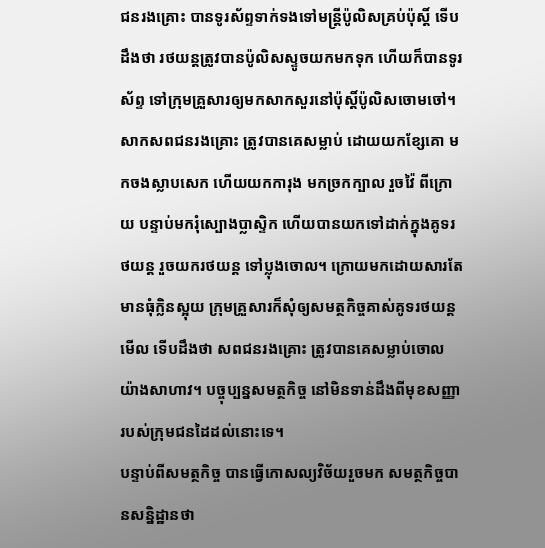ជនរងគ្រោះ បានទូរស័ព្ទទាក់ទងទៅមន្ត្រីប៉ូលិសគ្រប់ប៉ុស្តិ៍ ទើបដឹងថា រថយន្តត្រូវបានប៉ូលិសស្ទូចយកមកទុក ហើយក៏បានទូរស័ព្ទ ទៅក្រុមគ្រួសារឲ្យមកសាកសួរនៅប៉ុស្តិ៍ប៉ូលិសចោមចៅ។
សាកសពជនរងគ្រោះ ត្រូវបានគេសម្លាប់ ដោយយកខ្សែគោ មកចងស្លាបសេក ហើយយកការុង មកច្រកក្បាល រួចវ៉ៃ ពីក្រោយ បន្ទាប់មករុំស្បោងប្លាស្ទិក ហើយបានយកទៅដាក់ក្នុងគូទរថយន្ត រួចយករថយន្ត ទៅប្លុងចោល។ ក្រោយមកដោយសារតែមានធុំក្លិនស្អុយ ក្រុមគ្រួសារក៏សុំឲ្យសមត្ថកិច្ចគាស់គូទរថយន្តមើល ទើបដឹងថា សពជនរងគ្រោះ ត្រូវបានគេសម្លាប់ចោលយ៉ាងសាហាវ។ បច្ចុប្បន្នសមត្ថកិច្ច នៅមិនទាន់ដឹងពីមុខសញ្ញារបស់ក្រុមជនដៃដល់នោះទេ។
បន្ទាប់ពីសមត្ថកិច្ច បានធ្វើកោសល្យវិច័យរួចមក សមត្ថកិច្ចបានសន្និដ្ឋានថា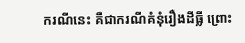ករណីនេះ គឺជាករណីគំនុំរឿងដីធ្លី ព្រោះ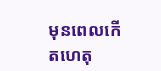មុនពេលកើតហេតុ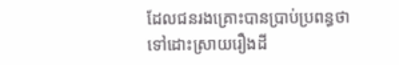ដែលជនរងគ្រោះបានប្រាប់ប្រពន្ធថា ទៅដោះស្រាយរឿងដី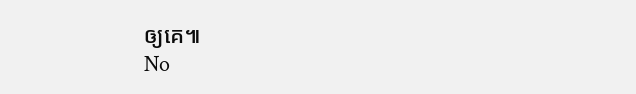ឲ្យគេ៕
No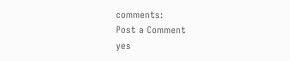comments:
Post a Comment
yes